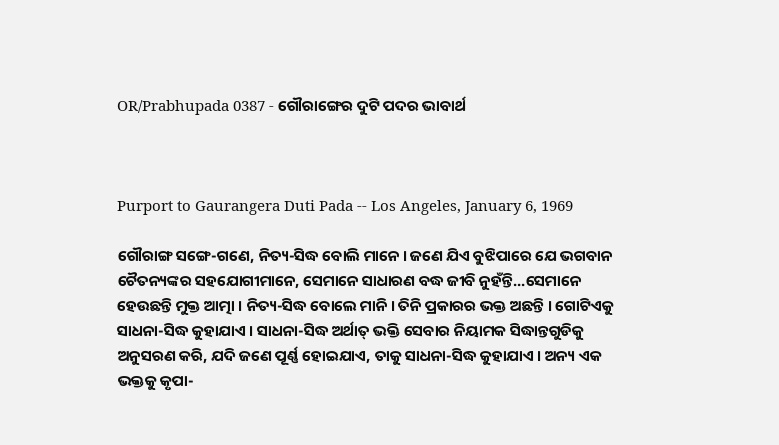OR/Prabhupada 0387 - ଗୌରାଙ୍ଗେର ଦୁଟି ପଦର ଭାବାର୍ଥ



Purport to Gaurangera Duti Pada -- Los Angeles, January 6, 1969

ଗୌରାଙ୍ଗ ସଙ୍ଗେ-ଗଣେ, ନିତ୍ୟ-ସିଦ୍ଧ ବୋଲି ମାନେ । ଜଣେ ଯିଏ ବୁଝିପାରେ ଯେ ଭଗବାନ ଚୈତନ୍ୟଙ୍କର ସହଯୋଗୀମାନେ, ସେମାନେ ସାଧାରଣ ବଦ୍ଧ ଜୀବି ନୁହଁନ୍ତି...ସେମାନେ ହେଉଛନ୍ତି ମୁକ୍ତ ଆତ୍ମା । ନିତ୍ୟ-ସିଦ୍ଧ ବୋଲେ ମାନି । ତିନି ପ୍ରକାରର ଭକ୍ତ ଅଛନ୍ତି । ଗୋଟିଏକୁ ସାଧନା-ସିଦ୍ଧ କୁହାଯାଏ । ସାଧନା-ସିଦ୍ଧ ଅର୍ଥାତ୍ ଭକ୍ତି ସେବାର ନିୟାମକ ସିଦ୍ଧାନ୍ତଗୁଡିକୁ ଅନୁସରଣ କରି, ଯଦି ଜଣେ ପୂର୍ଣ୍ଣ ହୋଇଯାଏ, ତାକୁ ସାଧନା-ସିଦ୍ଧ କୁହାଯାଏ । ଅନ୍ୟ ଏକ ଭକ୍ତକୁ କୃପା-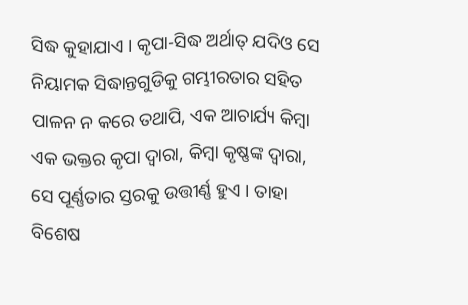ସିଦ୍ଧ କୁହାଯାଏ । କୃପା-ସିଦ୍ଧ ଅର୍ଥାତ୍ ଯଦିଓ ସେ ନିୟାମକ ସିଦ୍ଧାନ୍ତଗୁଡିକୁ ଗମ୍ଭୀରତାର ସହିତ ପାଳନ ନ କରେ ତଥାପି, ଏକ ଆଚାର୍ଯ୍ୟ କିମ୍ଵା ଏକ ଭକ୍ତର କୃପା ଦ୍ଵାରା, କିମ୍ଵା କୃଷ୍ଣଙ୍କ ଦ୍ଵାରା, ସେ ପୂର୍ଣ୍ଣତାର ସ୍ତରକୁ ଉତ୍ତୀର୍ଣ୍ଣ ହୁଏ । ତାହା ବିଶେଷ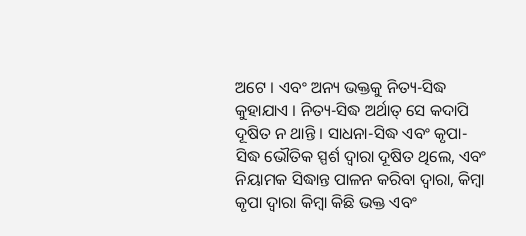ଅଟେ । ଏବଂ ଅନ୍ୟ ଭକ୍ତକୁ ନିତ୍ୟ-ସିଦ୍ଧ କୁହାଯାଏ । ନିତ୍ୟ-ସିଦ୍ଧ ଅର୍ଥାତ୍ ସେ କଦାପି ଦୂଷିତ ନ ଥାନ୍ତି । ସାଧନା-ସିଦ୍ଧ ଏବଂ କୃପା-ସିଦ୍ଧ ଭୌତିକ ସ୍ପର୍ଶ ଦ୍ଵାରା ଦୂଷିତ ଥିଲେ, ଏବଂ ନିୟାମକ ସିଦ୍ଧାନ୍ତ ପାଳନ କରିବା ଦ୍ଵାରା, କିମ୍ଵା କୃପା ଦ୍ଵାରା କିମ୍ଵା କିଛି ଭକ୍ତ ଏବଂ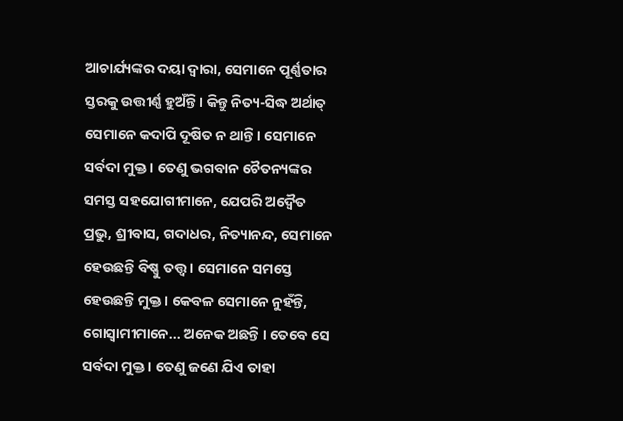ଆଚାର୍ଯ୍ୟଙ୍କର ଦୟା ଦ୍ଵାରା, ସେମାନେ ପୂର୍ଣ୍ଣତାର ସ୍ତରକୁ ଉତ୍ତୀର୍ଣ୍ଣ ହୁଅଁନ୍ତି । କିନ୍ତୁ ନିତ୍ୟ-ସିଦ୍ଧ ଅର୍ଥାତ୍ ସେମାନେ କଦାପି ଦୂଷିତ ନ ଥାନ୍ତି । ସେମାନେ ସର୍ବଦା ମୁକ୍ତ । ତେଣୁ ଭଗବାନ ଚୈତନ୍ୟଙ୍କର ସମସ୍ତ ସହଯୋଗୀମାନେ, ଯେପରି ଅଦ୍ଵୈତ ପ୍ରଭୁ, ଶ୍ରୀବାସ, ଗଦାଧର, ନିତ୍ୟାନନ୍ଦ, ସେମାନେ ହେଉଛନ୍ତି ବିଷ୍ଣୁ ତତ୍ତ୍ଵ । ସେମାନେ ସମସ୍ତେ ହେଉଛନ୍ତି ମୁକ୍ତ । କେବଳ ସେମାନେ ନୁହଁନ୍ତି, ଗୋସ୍ଵାମୀମାନେ... ଅନେକ ଅଛନ୍ତି । ତେବେ ସେ ସର୍ବଦା ମୁକ୍ତ । ତେଣୁ ଜଣେ ଯିଏ ତାହା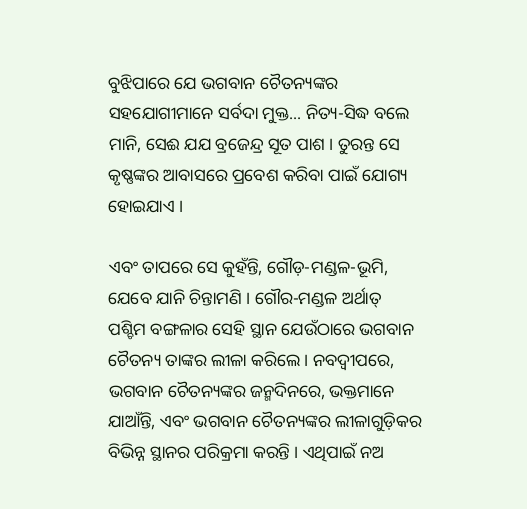ବୁଝିପାରେ ଯେ ଭଗବାନ ଚୈତନ୍ୟଙ୍କର ସହଯୋଗୀମାନେ ସର୍ବଦା ମୁକ୍ତ... ନିତ୍ୟ-ସିଦ୍ଧ ବଲେ ମାନି, ସେଈ ଯଯ ବ୍ରଜେନ୍ଦ୍ର ସୂତ ପାଶ । ତୁରନ୍ତ ସେ କୃଷ୍ଣଙ୍କର ଆବାସରେ ପ୍ରବେଶ କରିବା ପାଇଁ ଯୋଗ୍ୟ ହୋଇଯାଏ ।

ଏବଂ ତାପରେ ସେ କୁହଁନ୍ତି, ଗୌଡ଼-ମଣ୍ଡଳ-ଭୂମି, ଯେବେ ଯାନି ଚିନ୍ତାମଣି । ଗୌର-ମଣ୍ଡଳ ଅର୍ଥାତ୍ ପଶ୍ଚିମ ବଙ୍ଗଳାର ସେହି ସ୍ଥାନ ଯେଉଁଠାରେ ଭଗବାନ ଚୈତନ୍ୟ ତାଙ୍କର ଲୀଳା କରିଲେ । ନବଦ୍ଵୀପରେ, ଭଗବାନ ଚୈତନ୍ୟଙ୍କର ଜନ୍ମଦିନରେ, ଭକ୍ତମାନେ ଯାଆଁନ୍ତି, ଏବଂ ଭଗବାନ ଚୈତନ୍ୟଙ୍କର ଲୀଳାଗୁଡ଼ିକର ବିଭିନ୍ନ ସ୍ଥାନର ପରିକ୍ରମା କରନ୍ତି । ଏଥିପାଇଁ ନଅ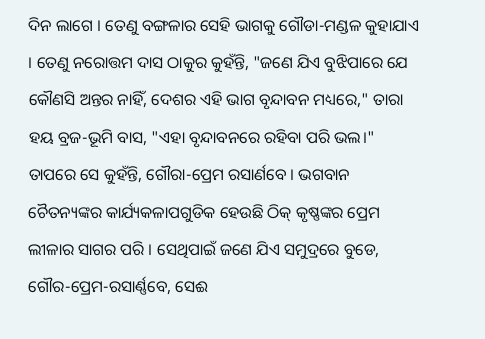ଦିନ ଲାଗେ । ତେଣୁ ବଙ୍ଗଳାର ସେହି ଭାଗକୁ ଗୌଡା-ମଣ୍ଡଳ କୁହାଯାଏ । ତେଣୁ ନରୋତ୍ତମ ଦାସ ଠାକୁର କୁହଁନ୍ତି, "ଜଣେ ଯିଏ ବୁଝିପାରେ ଯେ କୌଣସି ଅନ୍ତର ନାହିଁ, ଦେଶର ଏହି ଭାଗ ବୃନ୍ଦାବନ ମଧ୍ୟରେ," ତାରା ହୟ ବ୍ରଜ-ଭୂମି ବାସ, "ଏହା ବୃନ୍ଦାବନରେ ରହିବା ପରି ଭଲ।" ତାପରେ ସେ କୁହଁନ୍ତି, ଗୌରା-ପ୍ରେମ ରସାର୍ଣବେ । ଭଗବାନ ଚୈତନ୍ୟଙ୍କର କାର୍ଯ୍ୟକଳାପଗୁଡିକ ହେଉଛି ଠିକ୍ କୃଷ୍ଣଙ୍କର ପ୍ରେମ ଲୀଳାର ସାଗର ପରି । ସେଥିପାଇଁ ଜଣେ ଯିଏ ସମୁଦ୍ରରେ ବୁଡେ, ଗୌର-ପ୍ରେମ-ରସାର୍ଣ୍ଣବେ, ସେଈ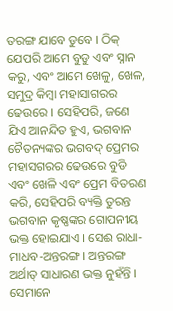ତରଙ୍ଗ ଯାବେ ଡୁବେ । ଠିକ୍ ଯେପରି ଆମେ ବୁଡୁ ଏବଂ ସ୍ନାନ କରୁ, ଏବଂ ଆମେ ଖେଳୁ, ଖେଳ, ସମୁଦ୍ର କିମ୍ଵା ମହାସାଗରର ଢେଉରେ । ସେହିପରି, ଜଣେ ଯିଏ ଆନନ୍ଦିତ ହୁଏ, ଭଗବାନ ଚୈତନ୍ୟଙ୍କର ଭଗବଦ୍ ପ୍ରେମର ମହାସଗରର ଢେଉରେ ବୁଡି ଏବଂ ଖେଳି ଏବଂ ପ୍ରେମ ବିତରଣ କରି, ସେହିପରି ବ୍ୟକ୍ତି ତୁରନ୍ତ ଭଗବାନ କୃଷ୍ଣଙ୍କର ଗୋପନୀୟ ଭକ୍ତ ହୋଇଯାଏ । ସେଈ ରାଧା-ମାଧବ-ଅନ୍ତରଙ୍ଗ । ଅନ୍ତରଙ୍ଗ ଅର୍ଥାତ୍ ସାଧାରଣ ଭକ୍ତ ନୁହଁନ୍ତି । ସେମାନେ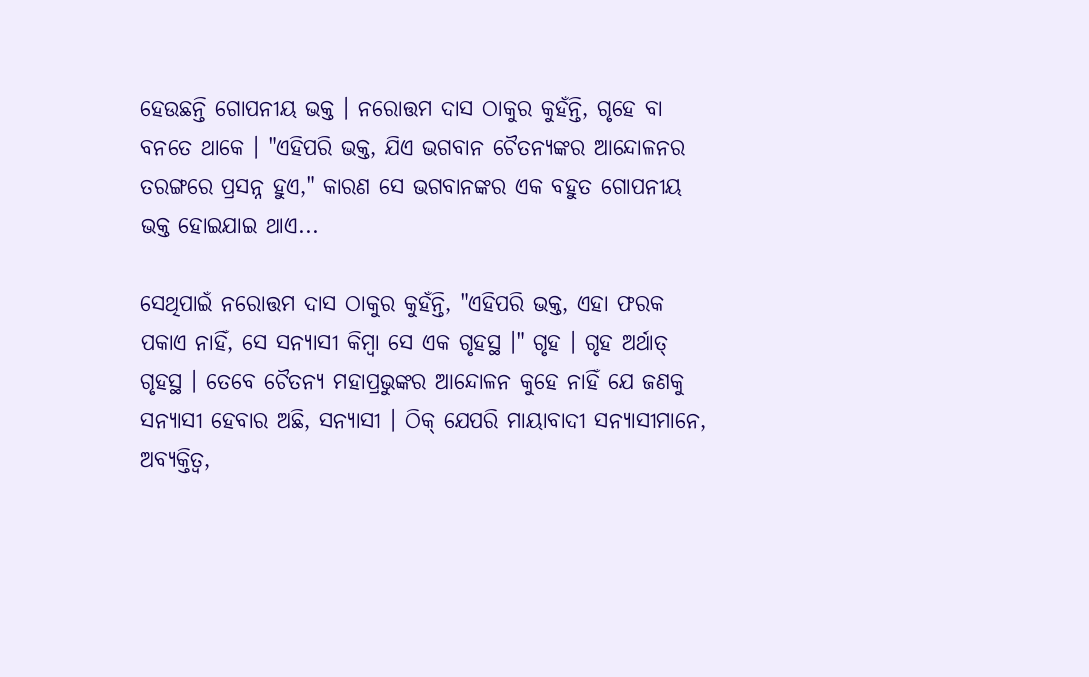ହେଉଛନ୍ତି ଗୋପନୀୟ ଭକ୍ତ । ନରୋତ୍ତମ ଦାସ ଠାକୁର କୁହଁନ୍ତି, ଗୃହେ ବା ବନତେ ଥାକେ । "ଏହିପରି ଭକ୍ତ, ଯିଏ ଭଗବାନ ଚୈତନ୍ୟଙ୍କର ଆନ୍ଦୋଳନର ତରଙ୍ଗରେ ପ୍ରସନ୍ନ ହୁଏ," କାରଣ ସେ ଭଗବାନଙ୍କର ଏକ ବହୁତ ଗୋପନୀୟ ଭକ୍ତ ହୋଇଯାଇ ଥାଏ...

ସେଥିପାଇଁ ନରୋତ୍ତମ ଦାସ ଠାକୁର କୁହଁନ୍ତି, "ଏହିପରି ଭକ୍ତ, ଏହା ଫରକ ପକାଏ ନାହିଁ, ସେ ସନ୍ୟାସୀ କିମ୍ଵା ସେ ଏକ ଗୃହସ୍ଥ ।" ଗୃହ । ଗୃହ ଅର୍ଥାତ୍ ଗୃହସ୍ଥ । ତେବେ ଚୈତନ୍ୟ ମହାପ୍ରଭୁଙ୍କର ଆନ୍ଦୋଳନ କୁହେ ନାହିଁ ଯେ ଜଣକୁ ସନ୍ୟାସୀ ହେବାର ଅଛି, ସନ୍ୟାସୀ । ଠିକ୍ ଯେପରି ମାୟାବାଦୀ ସନ୍ୟାସୀମାନେ, ଅବ୍ୟକ୍ତିତ୍ଵ,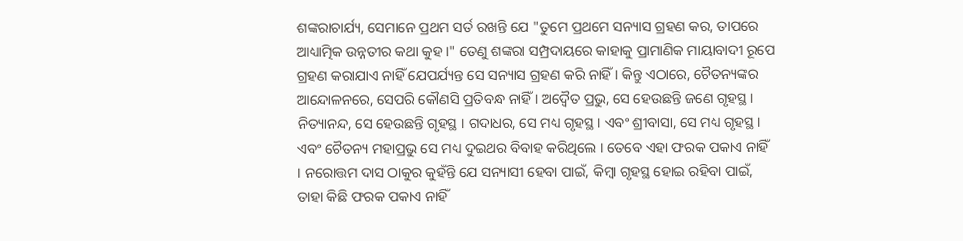ଶଙ୍କରାଚାର୍ଯ୍ୟ, ସେମାନେ ପ୍ରଥମ ସର୍ତ ରଖନ୍ତି ଯେ "ତୁମେ ପ୍ରଥମେ ସନ୍ୟାସ ଗ୍ରହଣ କର, ତାପରେ ଆଧ୍ୟାତ୍ମିକ ଉନ୍ନତୀର କଥା କୁହ ।" ତେଣୁ ଶଙ୍କରା ସମ୍ପ୍ରଦାୟରେ କାହାକୁ ପ୍ରାମାଣିକ ମାୟାବାଦୀ ରୂପେ ଗ୍ରହଣ କରାଯାଏ ନାହିଁ ଯେପର୍ଯ୍ୟନ୍ତ ସେ ସନ୍ୟାସ ଗ୍ରହଣ କରି ନାହିଁ । କିନ୍ତୁ ଏଠାରେ, ଚୈତନ୍ୟଙ୍କର ଆନ୍ଦୋଳନରେ, ସେପରି କୌଣସି ପ୍ରତିବନ୍ଧ ନାହିଁ । ଅଦ୍ଵୈତ ପ୍ରଭୁ, ସେ ହେଉଛନ୍ତି ଜଣେ ଗୃହସ୍ଥ । ନିତ୍ୟାନନ୍ଦ, ସେ ହେଉଛନ୍ତି ଗୃହସ୍ଥ । ଗଦାଧର, ସେ ମଧ୍ୟ ଗୃହସ୍ଥ । ଏବଂ ଶ୍ରୀବାସା, ସେ ମଧ୍ୟ ଗୃହସ୍ଥ । ଏବଂ ଚୈତନ୍ୟ ମହାପ୍ରଭୁ ସେ ମଧ୍ୟ ଦୁଇଥର ବିବାହ କରିଥିଲେ । ତେବେ ଏହା ଫରକ ପକାଏ ନାହିଁ । ନରୋତ୍ତମ ଦାସ ଠାକୁର କୁହଁନ୍ତି ଯେ ସନ୍ୟାସୀ ହେବା ପାଇଁ, କିମ୍ଵା ଗୃହସ୍ଥ ହୋଇ ରହିବା ପାଇଁ, ତାହା କିଛି ଫରକ ପକାଏ ନାହିଁ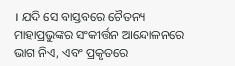। ଯଦି ସେ ବାସ୍ତବରେ ଚୈତନ୍ୟ ମାହାପ୍ରଭୁଙ୍କର ସଂକୀର୍ତ୍ତନ ଆନ୍ଦୋଳନରେ ଭାଗ ନିଏ, ଏବଂ ପ୍ରକୃତରେ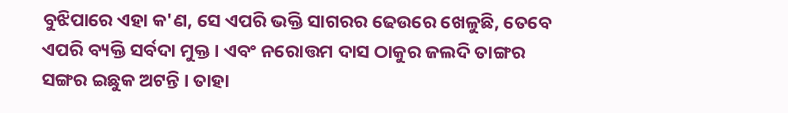ବୁଝିପାରେ ଏହା କ'ଣ, ସେ ଏପରି ଭକ୍ତି ସାଗରର ଢେଉରେ ଖେଳୁଛି, ତେବେ ଏପରି ବ୍ୟକ୍ତି ସର୍ବଦା ମୁକ୍ତ । ଏବଂ ନରୋତ୍ତମ ଦାସ ଠାକୁର ଜଲଦି ତାଙ୍ଗର ସଙ୍ଗର ଇଛୁକ ଅଟନ୍ତି । ତାହା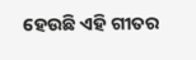ହେଉଛି ଏହି ଗୀତର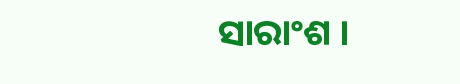ସାରାଂଶ ।